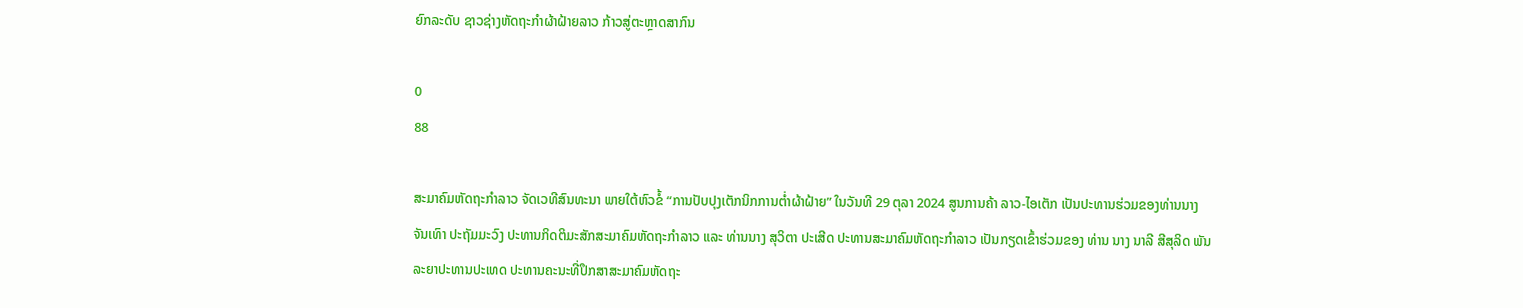ຍົກລະດັບ ຊາວຊ່າງຫັດຖະກໍາຜ້າຝ້າຍລາວ ກ້າວສູ່ຕະຫຼາດສາກົນ

0
88

ສະມາຄົມຫັດຖະກຳລາວ ຈັດເວທີສົນທະນາ ພາຍໃຕ້ຫົວຂໍ້ “ການປັບປຸງເຕັກນິກການຕໍ່າຜ້າຝ້າຍ” ໃນວັນທີ 29 ຕຸລາ 2024 ສູນການຄ້າ ລາວ-ໄອເຕັກ ເປັນປະທານຮ່ວມຂອງທ່ານນາງ ຈັນເທົາ ປະຖັມມະວົງ ປະທານກິດຕິມະສັກສະມາຄົມຫັດຖະກຳລາວ ແລະ ທ່ານນາງ ສຸວິຕາ ປະເສີດ ປະທານສະມາຄົມຫັດຖະກໍາລາວ ເປັນກຽດເຂົ້າຮ່ວມຂອງ ທ່ານ ນາງ ນາລີ ສີສຸລິດ ພັນລະຍາປະທານປະເທດ ປະທານຄະນະທີ່ປຶກສາສະມາຄົມຫັດຖະ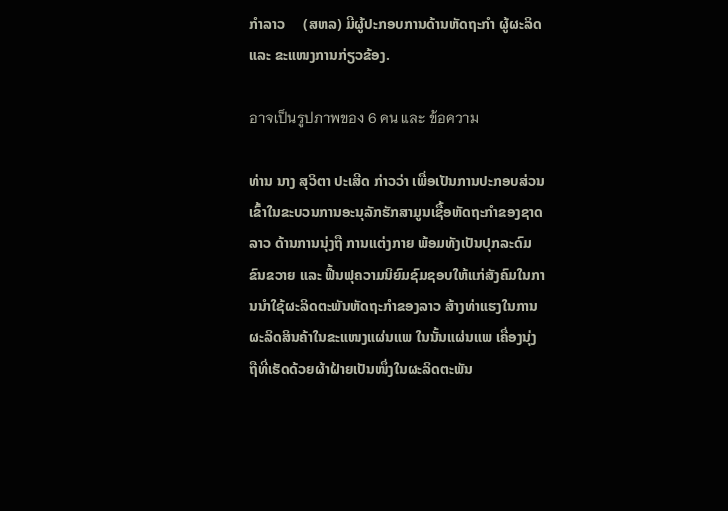ກຳລາວ     (ສຫລ) ມີຜູ້ປະກອບການດ້ານຫັດຖະກຳ ຜູ້ຜະລິດ ແລະ ຂະແໜງການກ່ຽວຂ້ອງ.

อาจเป็นรูปภาพของ 6 คน และ ข้อความ

ທ່ານ ນາງ ສຸວິຕາ ປະເສີດ ກ່າວວ່າ ເພື່ອເປັນການປະກອບສ່ວນເຂົ້າໃນຂະບວນການອະນຸລັກຮັກສາມູນເຊື້ອຫັດຖະກຳຂອງຊາດລາວ ດ້ານການນຸ່ງຖື ການແຕ່ງກາຍ ພ້ອມທັງເປັນປຸກລະດົມຂົນຂວາຍ ແລະ ຟື້ນຟຸຄວາມນິຍົມຊົມຊອບໃຫ້ແກ່ສັງຄົມໃນການນໍາໃຊ້ຜະລິດຕະພັນຫັດຖະກຳຂອງລາວ ສ້າງທ່າແຮງໃນການຜະລິດສິນຄ້າໃນຂະແໜງແຜ່ນແພ ໃນນັ້ນແຜ່ນແພ ເຄື່ອງນຸ່ງຖືທີ່ເຮັດດ້ວຍຜ້າຝ້າຍເປັນໜຶ່ງໃນຜະລິດຕະພັນ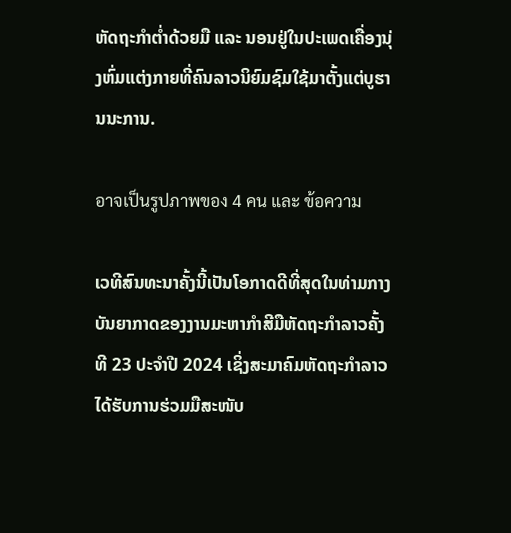ຫັດຖະກໍາຕໍ່າດ້ວຍມື ແລະ ນອນຢູ່ໃນປະເພດເຄື່ອງນຸ່ງຫົ່ມແຕ່ງກາຍທີ່ຄົນລາວນິຍົມຊົມໃຊ້ມາຕັ້ງແຕ່ບູຮານນະການ.

อาจเป็นรูปภาพของ 4 คน และ ข้อความ

ເວທີສົນທະນາຄັ້ງນີ້ເປັນໂອກາດດີທີ່ສຸດໃນທ່າມກາງບັນຍາກາດຂອງງານມະຫາກໍາສີມືຫັດຖະກໍາລາວຄັ້ງທີ 23 ປະຈໍາປີ 2024 ເຊິ່ງສະມາຄົມຫັດຖະກໍາລາວໄດ້ຮັບການຮ່ວມມືສະໜັບ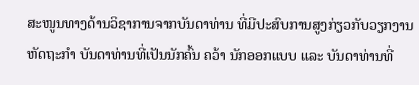ສະໜູນທາງດ້ານວິຊາການຈາກບັນດາທ່ານ ທີ່ມີປະສົບການສູງກ່ຽວກັບວຽກງານຫັດຖະກໍາ ບັນດາທ່ານທີ່ເປັນນັກຄົ້ນ ຄວ້າ ນັກອອກແບບ ແລະ ບັນດາທ່ານທີ່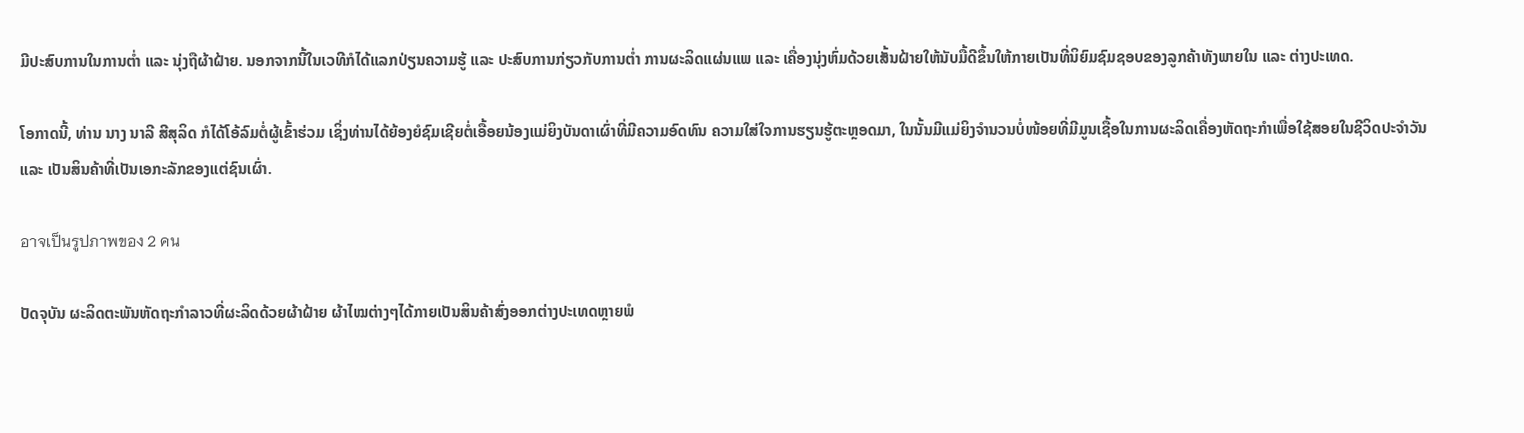ມີປະສົບການໃນການຕໍ່າ ແລະ ນຸ່ງຖືຜ້າຝ້າຍ. ນອກຈາກນີ້ໃນເວທີກໍໄດ້ແລກປ່ຽນຄວາມຮູ້ ແລະ ປະສົບການກ່ຽວກັບການຕໍ່າ ການຜະລິດແຜ່ນແພ ແລະ ເຄື່ອງນຸ່ງຫົ່ມດ້ວຍເສັ້ນຝ້າຍໃຫ້ນັບມື້ດີຂຶ້ນໃຫ້ກາຍເປັນທີ່ນິຍົມຊົມຊອບຂອງລູກຄ້າທັງພາຍໃນ ແລະ ຕ່າງປະເທດ.

ໂອກາດນີ້, ທ່ານ ນາງ ນາລີ ສີສຸລິດ ກໍໄດ້ໂອ້ລົມຕໍ່ຜູ້ເຂົ້າຮ່ວມ ເຊິ່ງທ່ານໄດ້ຍ້ອງຍໍຊົມເຊີຍຕໍ່ເອື້ອຍນ້ອງແມ່ຍິງບັນດາເຜົ່າທີ່ມີຄວາມອົດທົນ ຄວາມໃສ່ໃຈການຮຽນຮູ້ຕະຫຼອດມາ, ໃນນັ້ນມີແມ່ຍິງຈຳນວນບໍ່ໜ້ອຍທີ່ມີມູນເຊື້ອໃນການຜະລິດເຄື່ອງຫັດຖະກຳເພື່ອໃຊ້ສອຍໃນຊີວິດປະຈຳວັນ ແລະ ເປັນສິນຄ້າທີ່ເປັນເອກະລັກຂອງແຕ່ຊົນເຜົ່າ.

อาจเป็นรูปภาพของ 2 คน

ປັດຈຸບັນ ຜະລິດຕະພັນຫັດຖະກຳລາວທີ່ຜະລິດດ້ວຍຜ້າຝ້າຍ ຜ້າໄໝຕ່າງໆໄດ້ກາຍເປັນສິນຄ້າສົ່ງອອກຕ່າງປະເທດຫຼາຍພໍ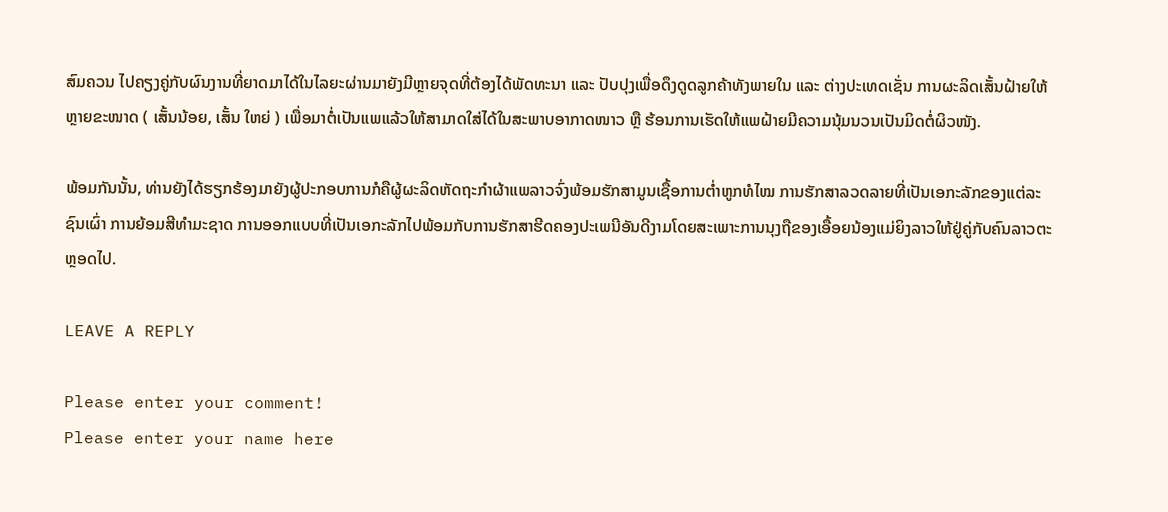ສົມຄວນ ໄປຄຽງຄູ່ກັບຜົນງານທີ່ຍາດມາໄດ້ໃນໄລຍະຜ່ານມາຍັງມີຫຼາຍຈຸດທີ່ຕ້ອງໄດ້ພັດທະນາ ແລະ ປັບປຸງເພື່ອດຶງດູດລູກຄ້າທັງພາຍໃນ ແລະ ຕ່າງປະເທດເຊັ່ນ ການຜະລິດເສັ້ນຝ້າຍໃຫ້ຫຼາຍຂະໜາດ ( ເສັ້ນນ້ອຍ, ເສັ້ນ ໃຫຍ່ ) ເພື່ອມາຕໍ່ເປັນແພແລ້ວໃຫ້ສາມາດໃສ່ໄດ້ໃນສະພາບອາກາດໜາວ ຫຼື ຮ້ອນການເຮັດໃຫ້ແພຝ້າຍມີຄວາມນຸ້ມນວນເປັນມິດຕໍ່ຜິວໜັງ.

ພ້ອມກັນນັ້ນ, ທ່ານຍັງໄດ້ຮຽກຮ້ອງມາຍັງຜູ້ປະກອບການກໍຄືຜູ້ຜະລິດຫັດຖະກຳຜ້າແພລາວຈົ່ງພ້ອມຮັກສາມູນເຊື້ອການຕໍ່າຫູກທໍໄໝ ການຮັກສາລວດລາຍທີ່ເປັນເອກະລັກຂອງແຕ່ລະຊົນເຜົ່າ ການຍ້ອມສີທຳມະຊາດ ການອອກແບບທີ່ເປັນເອກະລັກໄປພ້ອມກັບການຮັກສາຮີດຄອງປະເພນີອັນດີງາມໂດຍສະເພາະການນຸງຖືຂອງເອື້ອຍນ້ອງແມ່ຍິງລາວໃຫ້ຢູ່ຄູ່ກັບຄົນລາວຕະຫຼອດໄປ.

LEAVE A REPLY

Please enter your comment!
Please enter your name here